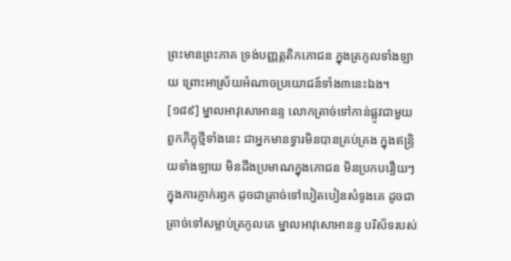ព្រះមានព្រះភាគ ទ្រង់បញ្ញត្តតិកភោជន ក្នុងត្រកូលទាំងឡាយ ព្រោះអាស្រ័យអំណាចប្រយោជន៍ទាំង៣នេះឯង។
[១៨៩] ម្នាលអាវុសោអានន្ទ លោកត្រាច់ទៅកាន់ផ្លូវជាមួយពួកភិក្ខុថ្មីទាំងនេះ ជាអ្នកមានទ្វារមិនបានគ្រប់គ្រង ក្នុងឥន្ទ្រិយទាំងឡាយ មិនដឹងប្រមាណក្នុងភោជន មិនប្រកបរឿយៗ ក្នុងការភ្ញាក់រឭក ដូចជាត្រាច់ទៅបៀតបៀនសំទូងគេ ដូចជាត្រាច់ទៅសម្លាប់ត្រកូលគេ ម្នាលអាវុសោអានន្ទ បរិស័ទរបស់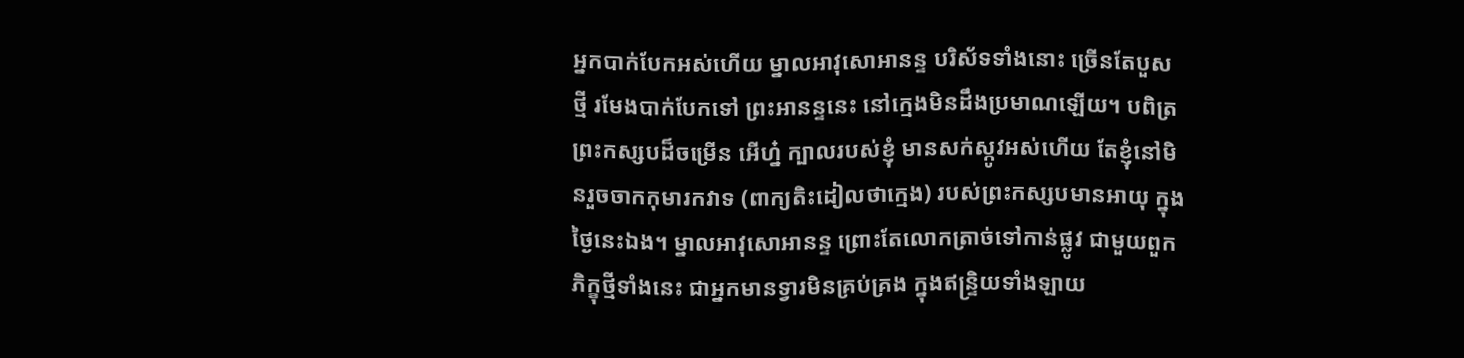អ្នកបាក់បែកអស់ហើយ ម្នាលអាវុសោអានន្ទ បរិស័ទទាំងនោះ ច្រើនតែបួសថ្មី រមែងបាក់បែកទៅ ព្រះអានន្ទនេះ នៅក្មេងមិនដឹងប្រមាណឡើយ។ បពិត្រព្រះកស្សបដ៏ចម្រើន អើហ្ន៎ ក្បាលរបស់ខ្ញុំ មានសក់ស្កូវអស់ហើយ តែខ្ញុំនៅមិនរួចចាកកុមារកវាទ (ពាក្យតិះដៀលថាក្មេង) របស់ព្រះកស្សបមានអាយុ ក្នុងថ្ងៃនេះឯង។ ម្នាលអាវុសោអានន្ទ ព្រោះតែលោកត្រាច់ទៅកាន់ផ្លូវ ជាមួយពួកភិក្ខុថ្មីទាំងនេះ ជាអ្នកមានទ្វារមិនគ្រប់គ្រង ក្នុងឥន្ទ្រិយទាំងឡាយ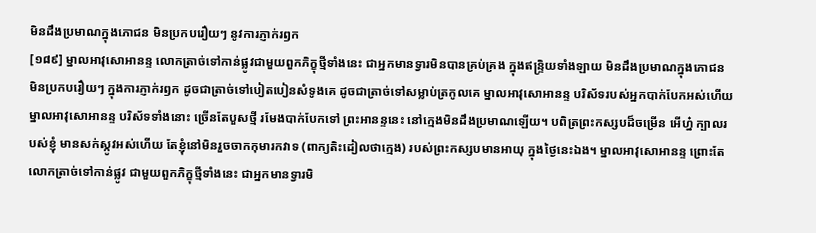មិនដឹងប្រមាណក្នុងភោជន មិនប្រកបរឿយៗ នូវការភ្ញាក់រឭក
[១៨៩] ម្នាលអាវុសោអានន្ទ លោកត្រាច់ទៅកាន់ផ្លូវជាមួយពួកភិក្ខុថ្មីទាំងនេះ ជាអ្នកមានទ្វារមិនបានគ្រប់គ្រង ក្នុងឥន្ទ្រិយទាំងឡាយ មិនដឹងប្រមាណក្នុងភោជន មិនប្រកបរឿយៗ ក្នុងការភ្ញាក់រឭក ដូចជាត្រាច់ទៅបៀតបៀនសំទូងគេ ដូចជាត្រាច់ទៅសម្លាប់ត្រកូលគេ ម្នាលអាវុសោអានន្ទ បរិស័ទរបស់អ្នកបាក់បែកអស់ហើយ ម្នាលអាវុសោអានន្ទ បរិស័ទទាំងនោះ ច្រើនតែបួសថ្មី រមែងបាក់បែកទៅ ព្រះអានន្ទនេះ នៅក្មេងមិនដឹងប្រមាណឡើយ។ បពិត្រព្រះកស្សបដ៏ចម្រើន អើហ្ន៎ ក្បាលរបស់ខ្ញុំ មានសក់ស្កូវអស់ហើយ តែខ្ញុំនៅមិនរួចចាកកុមារកវាទ (ពាក្យតិះដៀលថាក្មេង) របស់ព្រះកស្សបមានអាយុ ក្នុងថ្ងៃនេះឯង។ ម្នាលអាវុសោអានន្ទ ព្រោះតែលោកត្រាច់ទៅកាន់ផ្លូវ ជាមួយពួកភិក្ខុថ្មីទាំងនេះ ជាអ្នកមានទ្វារមិ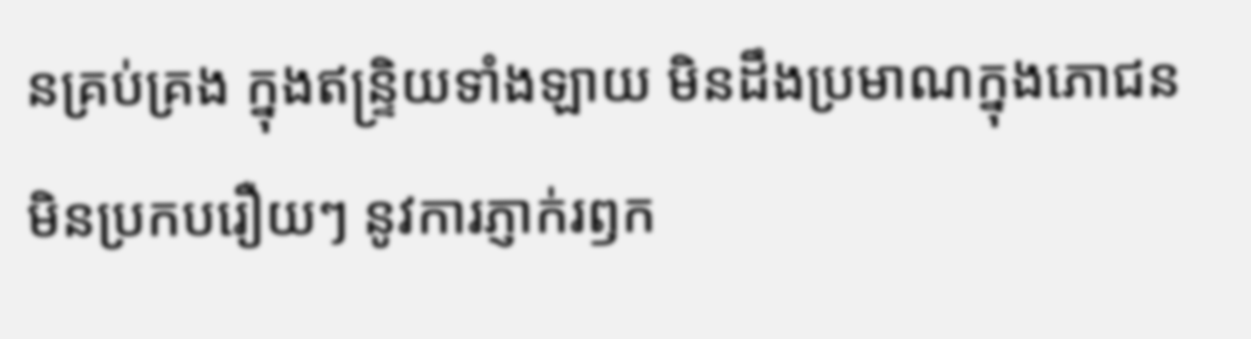នគ្រប់គ្រង ក្នុងឥន្ទ្រិយទាំងឡាយ មិនដឹងប្រមាណក្នុងភោជន មិនប្រកបរឿយៗ នូវការភ្ញាក់រឭក